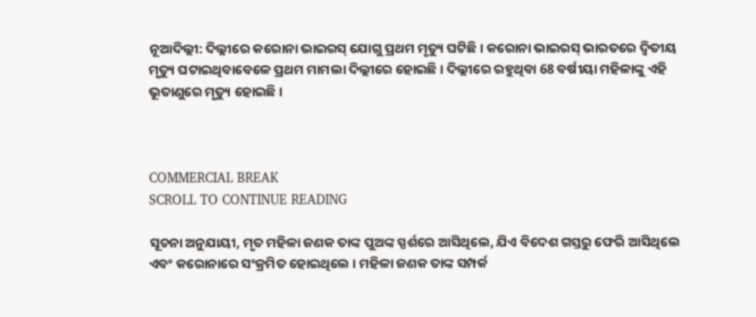ନୂଆଦିଲ୍ଲୀ: ଦିଲ୍ଲୀରେ କରୋନା ଭାଇରସ୍ ଯୋଗୁ ପ୍ରଥମ ମୃତ୍ୟୁ ଘଟିଛି । କରୋନା ଭାଇରସ୍ ଭାରତରେ ଦ୍ୱିତୀୟ ମୃତ୍ୟୁ ଘଟାଇଥିବାବେଳେ ପ୍ରଥମ ମାମଲା ଦିଲ୍ଲୀରେ ହୋଇଛି । ଦିଲ୍ଲୀରେ ରହୁଥିବା 68 ବର୍ଷୀୟା ମହିଳାଙ୍କୁ ଏହି ଭୂତାଣୁରେ ମୃତ୍ୟୁ ହୋଇଛି ।



COMMERCIAL BREAK
SCROLL TO CONTINUE READING

ସୂଚନା ଅନୁଯାୟୀ, ମୃତ ମହିଳା ଜଣକ ତାଙ୍କ ପୁଅଙ୍କ ସ୍ପର୍ଶରେ ଆସିଥିଲେ, ଯିଏ ବିଦେଶ ଗସ୍ତରୁ ଫେରି ଆସିଥିଲେ ଏବଂ କରୋନାରେ ସଂକ୍ରମିତ ହୋଇଥିଲେ । ମହିଳା ଜଣକ ତାଙ୍କ ସମ୍ପର୍କ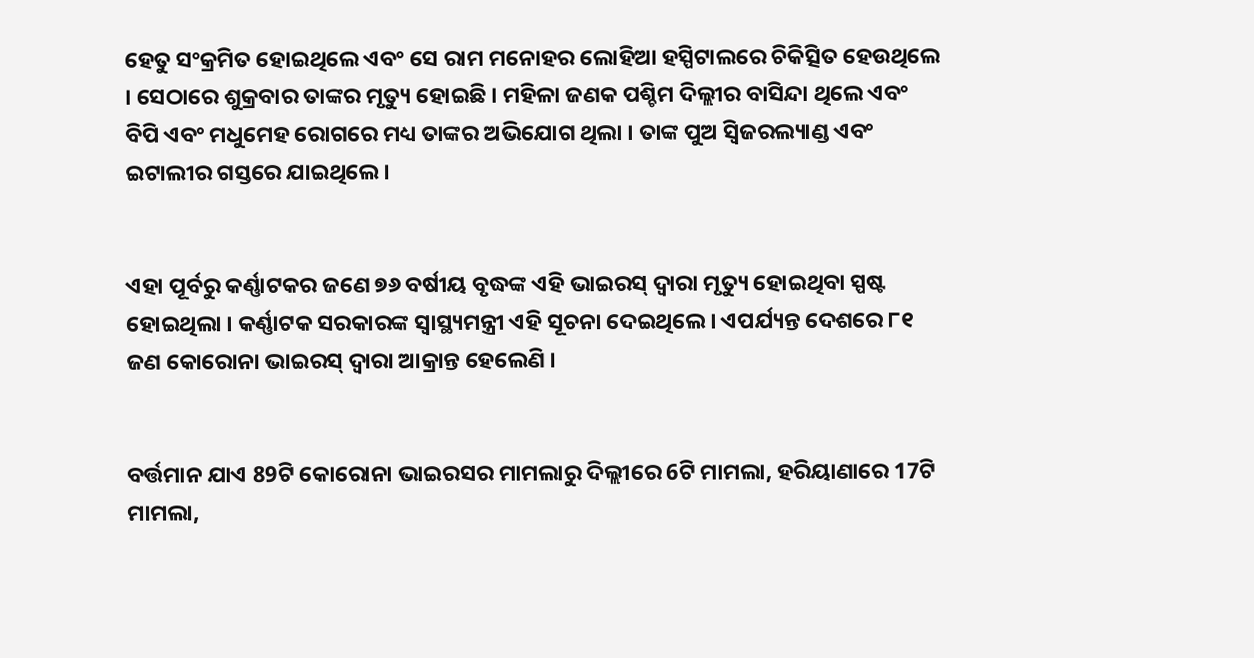ହେତୁ ସଂକ୍ରମିତ ହୋଇଥିଲେ ଏବଂ ସେ ରାମ ମନୋହର ଲୋହିଆ ହସ୍ପିଟାଲରେ ଚିକିତ୍ସିତ ହେଉଥିଲେ । ସେଠାରେ ଶୁକ୍ରବାର ତାଙ୍କର ମୃତ୍ୟୁ ହୋଇଛି । ମହିଳା ଜଣକ ପଶ୍ଚିମ ଦିଲ୍ଲୀର ବାସିନ୍ଦା ଥିଲେ ଏବଂ ବିପି ଏବଂ ମଧୁମେହ ରୋଗରେ ମଧ୍ୟ ତାଙ୍କର ଅଭିଯୋଗ ଥିଲା । ତାଙ୍କ ପୁଅ ସ୍ୱିଜରଲ୍ୟାଣ୍ଡ ଏବଂ ଇଟାଲୀର ଗସ୍ତରେ ଯାଇଥିଲେ ।


ଏହା ପୂର୍ବରୁ କର୍ଣ୍ଣାଟକର ଜଣେ ୭୬ ବର୍ଷୀୟ ବୃଦ୍ଧଙ୍କ ଏହି ଭାଇରସ୍ ଦ୍ୱାରା ମୃତ୍ୟୁ ହୋଇଥିବା ସ୍ପଷ୍ଟ ହୋଇଥିଲା । କର୍ଣ୍ଣାଟକ ସରକାରଙ୍କ ସ୍ୱାସ୍ଥ୍ୟମନ୍ତ୍ରୀ ଏହି ସୂଚନା ଦେଇଥିଲେ । ଏପର୍ଯ୍ୟନ୍ତ ଦେଶରେ ୮୧ ଜଣ କୋରୋନା ଭାଇରସ୍ ଦ୍ୱାରା ଆକ୍ରାନ୍ତ ହେଲେଣି ।


ବର୍ତ୍ତମାନ ଯାଏ 89ଟି କୋରୋନା ଭାଇରସର ମାମଲାରୁ ଦିଲ୍ଲୀରେ 6ଟି ମାମଲା, ହରିୟାଣାରେ 17ଟି ମାମଲା,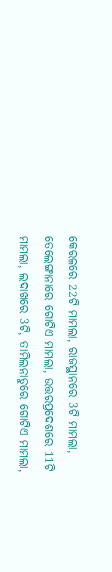କେରଳରେ 22ଟି ମାମଲା, ରାଜସ୍ଥାନରେ 3ଟି ମାମଲା, ତେଲେଙ୍ଗାନାରେ ଗୋଟିଏ ମାମଲା, ଉତ୍ତରପ୍ରଦେଶରେ 11ଟି ମାମଲା, ଲଦାଖରେ 3ଟି, ତାମିଲନାଡୁରେ ଗୋଟିଏ ମାମଲା,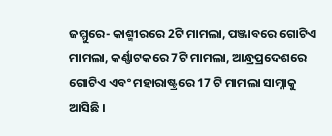ଜମ୍ମୁରେ- କାଶ୍ମୀରରେ 2ଟି ମାମଲା, ପଞ୍ଜାବରେ ଗୋଟିଏ ମାମଲା, କର୍ଣ୍ଣାଟକରେ 7ଟି ମାମଲା, ଆନ୍ଧ୍ରପ୍ରଦେଶରେ ଗୋଟିଏ ଏବଂ ମହାରାଷ୍ଟ୍ରରେ 17 ଟି ମାମଲା ସାମ୍ନାକୁ ଆସିଛି ।